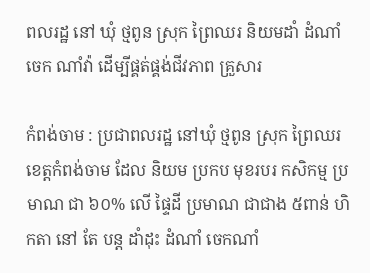ពលរដ្ឋ នៅ ឃុំ ថ្មពូន ស្រុក ព្រៃឈរ និយមដាំ ដំណាំចេក ណាំវ៉ា ដើម្បីផ្គត់ផ្គង់ជីវភាព គ្រួសារ

កំពង់ចាម : ប្រជាពលរដ្ឋ នៅឃុំ ថ្មពូន ស្រុក ព្រៃឈរ ខេត្តកំពង់ចាម ដែល និយម ប្រកប មុខរបរ កសិកម្ម ប្រមាណ ជា ៦០% លេី ផ្ទៃដី ប្រមាណ ជាជាង ៥ពាន់ ហិកតា នៅ តែ បន្ត ដាំដុះ ដំណាំ ចេកណាំ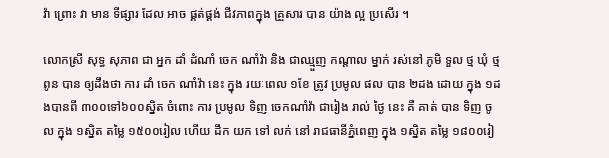វ៉ា ព្រោះ វា មាន ទីផ្សារ ដែល អាច ផ្គត់ផ្គង់ ជីវភាពក្នុង គ្រួសារ បាន យ៉ាង ល្អ ប្រសើរ ។

លោកស្រី សុទ្ធ សុភាព ជា អ្នក ដាំ ដំណាំ ចេក ណាំវ៉ា និង ជាឈ្មួញ កណ្ដាល ម្នាក់ រស់នៅ ភូមិ ទួល ថ្ម ឃុំ ថ្មពូន បាន ឲ្យដឹងថា ការ ដាំ ចេក ណាំវ៉ា នេះ ក្នុង រយៈពេល ១ខែ ត្រូវ ប្រមូល ផល បាន ២ដង ដោយ ក្នុង ១ដងបានពី ៣០០ទៅ៦០០ស្និត ចំពោះ ការ ប្រមូល ទិញ ចេកណាំវ៉ា ជារៀង រាល់ ថ្ងៃ នេះ គឺ គាត់ បាន ទិញ ចូល ក្នុង ១ស្និត តម្លៃ ១៥០០រៀល ហើយ ដឹក យក ទៅ លក់ នៅ រាជធានីភ្នំពេញ ក្នុង ១ស្និត តម្លៃ ១៨០០រៀ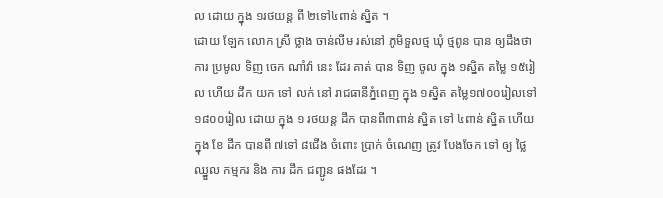ល ដោយ ក្នុង ១រថយន្ត ពី ២ទៅ៤ពាន់ ស្និត ។
ដោយ ឡែក លោក ស្រី ថ្លាង ចាន់លីម រស់នៅ ភូមិទួលថ្ម ឃុំ ថ្មពូន បាន ឲ្យដឹងថា ការ ប្រមូល ទិញ ចេក ណាំវ៉ា នេះ ដែរ គាត់ បាន ទិញ ចូល ក្នុង ១ស្និត តម្លៃ ១៥រៀល ហើយ ដឹក យក ទៅ លក់ នៅ រាជធានីភ្នំពេញ ក្នុង ១ស្និត តម្លៃ១៧០០រៀលទៅ១៨០០រៀល ដោយ ក្នុង ១ រថយន្ត ដឹក បានពី៣ពាន់ ស្និត ទៅ ៤ពាន់ ស្និត ហេីយ ក្នុង ខែ ដឹក បានពី ៧ទៅ ៨ជេីង ចំពោះ ប្រាក់ ចំណេញ ត្រូវ បែងចែក ទៅ ឲ្យ ថ្លៃ ឈ្នួល កម្មករ និង ការ ដឹក ជញ្ជូន ផងដែរ ។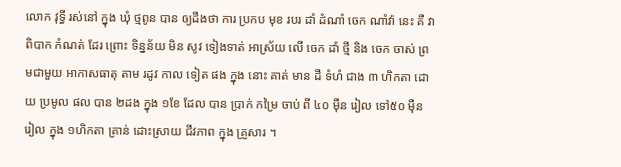លោក វុទ្ធី រស់នៅ ក្នុង ឃុំ ថ្មពូន បាន ឲ្យដឹងថា ការ ប្រកប មុខ របរ ដាំ ដំណាំ ចេក ណាំវ៉ា នេះ គឺ វា ពិបាក កំណត់ ដែរ ព្រោះ ទិន្នន័យ មិន សូវ ទៀងទាត់ អាស្រ័យ លើ ចេក ដាំ ថ្មី និង ចេក ចាស់ ព្រមជាមួយ អាកាសធាតុ តាម រដូវ កាល ទៀត ផង ក្នុង នោះ គាត់ មាន ដី ទំហំ ជាង ៣ ហិកតា ដោយ ប្រមូល ផល បាន ២ដង ក្នុង ១ខែ ដែល បាន ប្រាក់ កម្រៃ ចាប់ ពី ៤០ ម៉ឺន រៀល ទៅ៥០ ម៉ឺន រៀល ក្នុង ១ហិកតា គ្រាន់ ដោះស្រាយ ជីវភាព ក្នុង គ្រួសារ ។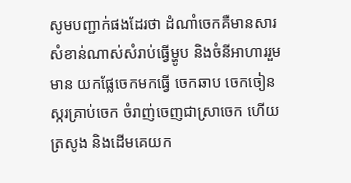សូមបញ្ជាក់ផងដែរថា ដំណាំចេកគឺមានសារសំខាន់ណាស់សំរាប់ធ្វើម្ហូប និងចំនីអាហាររួមមាន យកផ្លែចេកមកធ្វើ ចេកឆាប ចេកចៀន ស្ករគ្រាប់ចេក ចំរាញ់ចេញជាស្រាចេក ហើយត្រសូង និងដើមគេយក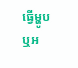ធ្វើម្ហូបឬអ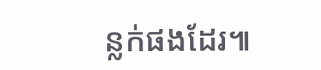ន្លក់ផងដែរ៕